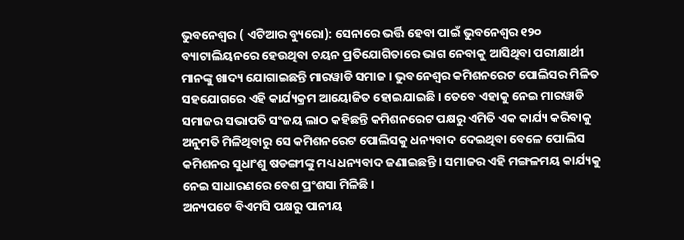ଭୁବନେଶ୍ୱର ( ଏଟିଆର ବ୍ୟୁରୋ): ସେନାରେ ଭର୍ତ୍ତି ହେବା ପାଇଁ ଭୁବନେଶ୍ୱର ୧୨୦ ବ୍ୟାଟାଲିୟନରେ ହେଉଥିବା ଚୟନ ପ୍ରତିଯୋଗିତାରେ ଭାଗ ନେବାକୁ ଆସିଥିବା ପରୀକ୍ଷାର୍ଥୀ ମାନଙ୍କୁ ଖାଦ୍ୟ ଯୋଗାଇଛନ୍ତି ମାରୱାଡି ସମାଜ । ଭୁବନେଶ୍ୱର କମିଶନରେଟ ପୋଲିସର ମିଳିତ ସହଯୋଗରେ ଏହି କାର୍ଯ୍ୟକ୍ରମ ଆୟୋଜିତ ହୋଇଯାଇଛି । ତେବେ ଏହାକୁ ନେଇ ମାରୱାଡି ସମାଜର ସଭାପତି ସଂଜୟ ଲାଠ କହିଛନ୍ତି କମିଶନରେଟ ପକ୍ଷରୁ ଏମିତି ଏକ କାର୍ଯ୍ୟ କରିବାକୁ ଅନୁମତି ମିଳିଥିବାରୁ ସେ କମିଶନରେଟ ପୋଲିସକୁ ଧନ୍ୟବାଦ ଦେଇଥିବା ବେଳେ ପୋଲିସ କମିଶନର ସୁଧାଂଶୁ ଷଡଙ୍ଗୀଙ୍କୁ ମଧ୍ୟ ଧନ୍ୟବାଦ ଜଣାଇଛନ୍ତି । ସମାଜର ଏହି ମଙ୍ଗଳମୟ କାର୍ଯ୍ୟକୁ ନେଇ ସାଧାରଣରେ ବେଶ ପ୍ରଂଶସା ମିଳିଛି ।
ଅନ୍ୟପଟେ ବିଏମସି ପକ୍ଷରୁ ପାନୀୟ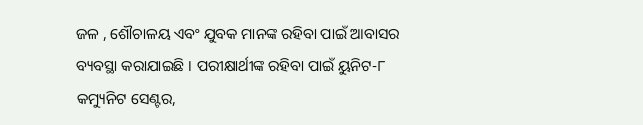ଜଳ , ଶୌଚାଳୟ ଏବଂ ଯୁବକ ମାନଙ୍କ ରହିବା ପାଇଁ ଆବାସର ବ୍ୟବସ୍ଥା କରାଯାଇଛି । ପରୀକ୍ଷାର୍ଥୀଙ୍କ ରହିବା ପାଇଁ ୟୁନିଟ-୮ କମ୍ୟୁନିଟ ସେଣ୍ଟର,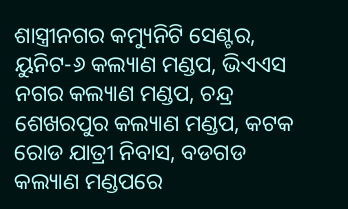ଶାସ୍ତ୍ରୀନଗର କମ୍ୟୁନିଟି ସେଣ୍ଟର, ୟୁନିଟ-୬ କଲ୍ୟାଣ ମଣ୍ଡପ, ଭିଏଏସ ନଗର କଲ୍ୟାଣ ମଣ୍ଡପ, ଚନ୍ଦ୍ର ଶେଖରପୁର କଲ୍ୟାଣ ମଣ୍ଡପ, କଟକ ରୋଡ ଯାତ୍ରୀ ନିବାସ, ବଡଗଡ କଲ୍ୟାଣ ମଣ୍ଡପରେ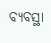ବ୍ୟବସ୍ଥା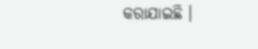କରାଯାଇଛି ।